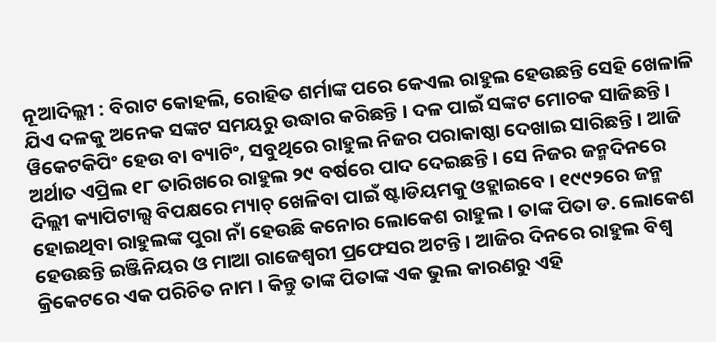ନୂଆଦିଲ୍ଲୀ : ବିରାଟ କୋହଲି, ରୋହିତ ଶର୍ମାଙ୍କ ପରେ କେଏଲ ରାହୁଲ ହେଉଛନ୍ତି ସେହି ଖେଳାଳି ଯିଏ ଦଳକୁ ଅନେକ ସଙ୍କଟ ସମୟରୁ ଉଦ୍ଧାର କରିଛନ୍ତି । ଦଳ ପାଇଁ ସଙ୍କଟ ମୋଚକ ସାଜିଛନ୍ତି । ୱିକେଟକିପିଂ ହେଉ ବା ବ୍ୟାଟିଂ, ସବୁଥିରେ ରାହୁଲ ନିଜର ପରାକାଷ୍ଠା ଦେଖାଇ ସାରିଛନ୍ତି । ଆଜି ଅର୍ଥାତ ଏପ୍ରିଲ ୧୮ ତାରିଖରେ ରାହୁଲ ୨୯ ବର୍ଷରେ ପାଦ ଦେଇଛନ୍ତି । ସେ ନିଜର ଜନ୍ମଦିନରେ ଦିଲ୍ଲୀ କ୍ୟାପିଟାଲ୍ସ ବିପକ୍ଷରେ ମ୍ୟାଚ୍ ଖେଳିବା ପାଇଁ ଷ୍ଟାଡିୟମକୁ ଓହ୍ଲାଇବେ । ୧୯୯୨ରେ ଜନ୍ମ ହୋଇଥିବା ରାହୁଲଙ୍କ ପୁରା ନାଁ ହେଉଛି କନୋର ଲୋକେଶ ରାହୁଲ । ତାଙ୍କ ପିତା ଡ. ଲୋକେଶ ହେଉଛନ୍ତି ଇଞ୍ଜିନିୟର ଓ ମାଆ ରାଜେଶ୍ୱରୀ ପ୍ରଫେସର ଅଟନ୍ତି । ଆଜିର ଦିନରେ ରାହୁଲ ବିଶ୍ୱ କ୍ରିକେଟରେ ଏକ ପରିଚିତ ନାମ । କିନ୍ତୁ ତାଙ୍କ ପିତାଙ୍କ ଏକ ଭୁଲ କାରଣରୁ ଏହି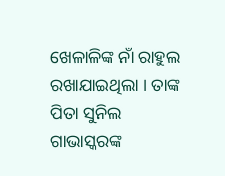ଖେଳାଳିଙ୍କ ନାଁ ରାହୁଲ ରଖାଯାଇଥିଲା । ତାଙ୍କ ପିତା ସୁନିଲ ଗାଭାସ୍କରଙ୍କ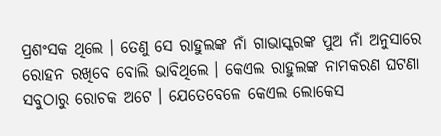ପ୍ରଶଂସକ ଥିଲେ । ତେଣୁ ସେ ରାହୁଲଙ୍କ ନାଁ ଗାଭାସ୍କରଙ୍କ ପୁଅ ନାଁ ଅନୁସାରେ ରୋହନ ରଖିବେ ବୋଲି ଭାବିଥିଲେ । କେଏଲ ରାହୁଲଙ୍କ ନାମକରଣ ଘଟଣା ସବୁଠାରୁ ରୋଚକ ଅଟେ । ଯେତେବେଳେ କେଏଲ ଲୋକେସ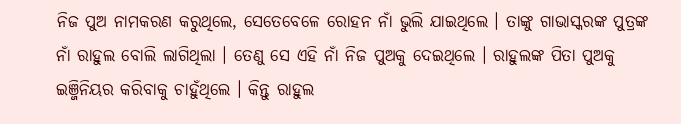ନିଜ ପୁଅ ନାମକରଣ କରୁଥିଲେ, ସେତେବେଳେ ରୋହନ ନାଁ ଭୁଲି ଯାଇଥିଲେ । ତାଙ୍କୁ ଗାଭାସ୍କରଙ୍କ ପୁତ୍ରଙ୍କ ନାଁ ରାହୁଲ ବୋଲି ଲାଗିଥିଲା । ତେଣୁ ସେ ଏହି ନାଁ ନିଜ ପୁଅକୁ ଦେଇଥିଲେ । ରାହୁଲଙ୍କ ପିତା ପୁଅକୁ ଇଞ୍ଜିନିୟର କରିବାକୁ ଚାହୁଁଥିଲେ । କିନ୍ତୁ ରାହୁଲ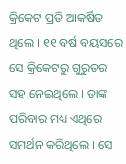କ୍ରିକେଟ ପ୍ରତି ଆକର୍ଷିତ ଥିଲେ । ୧୧ ବର୍ଷ ବୟସରେ ସେ କ୍ରିକେଟରୁ ଗୁରୁତର ସହ ନେଇଥିଲେ । ତାଙ୍କ ପରିବାର ମଧ୍ୟ ଏଥିରେ ସମର୍ଥନ କରିଥିଲେ । ସେ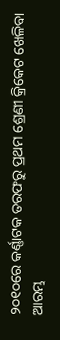୨୦୧୦ରେ କର୍ଣ୍ଣାଟକ ତରଫରୁ ପ୍ରଥମ ଶ୍ରେଣୀ କ୍ରିକେଟ ଖେଳିବା ଆରମ୍ଭ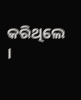କରିଥିଲେ ।